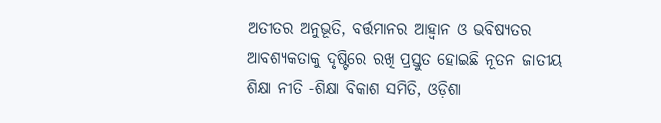ଅତୀତର ଅନୁଭୂତି, ବର୍ତ୍ତମାନର ଆହ୍ୱାନ ଓ ଭବିଷ୍ୟତର ଆବଶ୍ୟକତାକୁ ଦୃଷ୍ଟିରେ ରଖି ପ୍ରସ୍ତୁତ ହୋଇଛି ନୂତନ ଜାତୀୟ ଶିକ୍ଷା ନୀତି -ଶିକ୍ଷା ବିକାଶ ସମିତି, ଓଡ଼ିଶା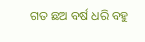ଗତ ଛଅ ବର୍ଷ ଧରି ବହୁ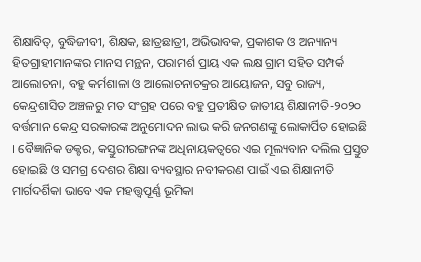ଶିକ୍ଷାବିତ୍‌, ବୁଦ୍ଧିଜୀବୀ, ଶିକ୍ଷକ, ଛାତ୍ରଛାତ୍ରୀ, ଅଭିଭାବକ, ପ୍ରକାଶକ ଓ ଅନ୍ୟାନ୍ୟ ହିତଗ୍ରାହୀମାନଙ୍କର ମାନସ ମନ୍ଥନ, ପରାମର୍ଶ ପ୍ରାୟ ଏକ ଲକ୍ଷ ଗ୍ରାମ ସହିତ ସମ୍ପର୍କ ଆଲୋଚନା, ବହୁ କର୍ମଶାଳା ଓ ଆଲୋଚନାଚକ୍ରର ଆୟୋଜନ, ସବୁ ରାଜ୍ୟ, କେନ୍ଦ୍ରଶାସିତ ଅଞ୍ଚଳରୁ ମତ ସଂଗ୍ରହ ପରେ ବହୁ ପ୍ରତୀକ୍ଷିତ ଜାତୀୟ ଶିକ୍ଷାନୀତି-୨୦୨୦ ବର୍ତ୍ତମାନ କେନ୍ଦ୍ର ସରକାରଙ୍କ ଅନୁମୋଦନ ଲାଭ କରି ଜନଗଣଙ୍କୁ ଲୋକାର୍ପିତ ହୋଇଛି । ବୈଜ୍ଞାନିକ ଡକ୍ଟର, କସ୍ତୁରୀରଙ୍ଗନଙ୍କ ଅଧିନାୟକତ୍ୱରେ ଏଇ ମୂଲ୍ୟବାନ ଦଲିଲ ପ୍ରସ୍ତୁତ ହୋଇଛି ଓ ସମଗ୍ର ଦେଶର ଶିକ୍ଷା ବ୍ୟବସ୍ଥାର ନବୀକରଣ ପାଇଁ ଏଇ ଶିକ୍ଷାନୀତି ମାର୍ଗଦର୍ଶିକା ଭାବେ ଏକ ମହତ୍ତ୍ୱପୂର୍ଣ୍ଣ ଭୂମିକା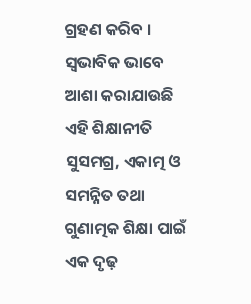ଗ୍ରହଣ କରିବ । ସ୍ୱଭାବିକ ଭାବେ ଆଶା କରାଯାଉଛି ଏହି ଶିକ୍ଷାନୀତି ସୁସମଗ୍ର, ଏକାତ୍ମ ଓ ସମନ୍ନିତ ତଥା ଗୁଣାତ୍ମକ ଶିକ୍ଷା ପାଇଁ ଏକ ଦୃଢ଼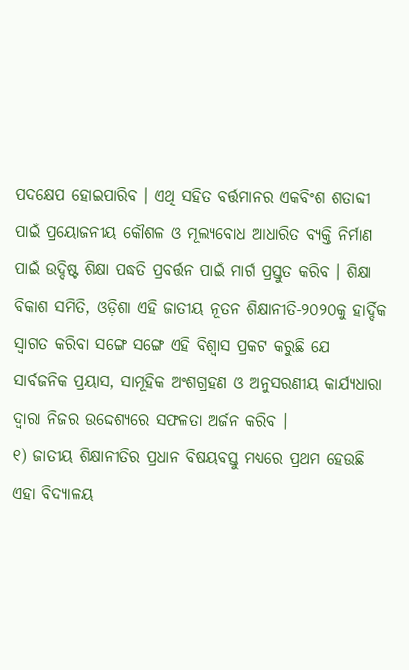ପଦକ୍ଷେପ ହୋଇପାରିବ । ଏଥି ସହିତ ବର୍ତ୍ତମାନର ଏକବିଂଶ ଶତାବ୍ଦୀ ପାଇଁ ପ୍ରୟୋଜନୀୟ କୌଶଳ ଓ ମୂଲ୍ୟବୋଧ ଆଧାରିତ ବ୍ୟକ୍ତି ନିର୍ମାଣ ପାଇଁ ଉଦ୍ଦିଷ୍ଟ ଶିକ୍ଷା ପଦ୍ଧତି ପ୍ରବର୍ତ୍ତନ ପାଇଁ ମାର୍ଗ ପ୍ରସ୍ତୁତ କରିବ । ଶିକ୍ଷା ବିକାଶ ସମିତି, ଓଡ଼ିଶା ଏହି ଜାତୀୟ ନୂତନ ଶିକ୍ଷାନୀତି-୨୦୨୦କୁ ହାର୍ଦ୍ଦିକ ସ୍ୱାଗତ କରିବା ସଙ୍ଗେ ସଙ୍ଗେ ଏହି ବିଶ୍ୱାସ ପ୍ରକଟ କରୁଛି ଯେ ସାର୍ବଜନିକ ପ୍ରୟାସ, ସାମୂହିକ ଅଂଶଗ୍ରହଣ ଓ ଅନୁସରଣୀୟ କାର୍ଯ୍ୟଧାରା ଦ୍ୱାରା ନିଜର ଉଦ୍ଦେଶ୍ୟରେ ସଫଳତା ଅର୍ଜନ କରିବ ।
୧) ଜାତୀୟ ଶିକ୍ଷାନୀତିର ପ୍ରଧାନ ବିଷୟବସ୍ତୁ ମଧ୍ୟରେ ପ୍ରଥମ ହେଉଛି ଏହା ବିଦ୍ୟାଳୟ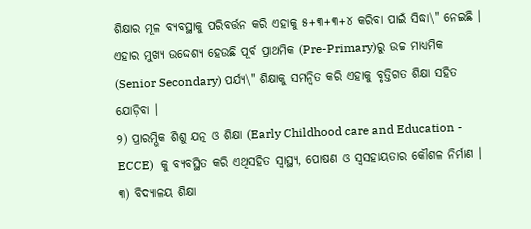ଶିକ୍ଷାର ମୂଳ ବ୍ୟବସ୍ଥାକୁ ପରିବର୍ତ୍ତନ କରି ଏହାକୁ ୫+୩+୩+୪ କରିବା ପାଇଁ ସିଦ୍ଧା\" ନେଇଛି । ଏହାର ମୁଖ୍ୟ ଉଦ୍ଦେଶ୍ୟ ହେଉଛି ପୂର୍ବ ପ୍ରାଥମିକ (Pre-Primary)ରୁ ଉଚ୍ଚ ମାଧ୍ୟମିକ (Senior Secondary) ପର୍ଯ୍ୟ\" ଶିକ୍ଷାକୁ ସମନ୍ୱିତ କରି ଏହାକୁ ବୃତ୍ତିଗତ ଶିକ୍ଷା ସହିତ ଯୋଡ଼ିବା ।
୨) ପ୍ରାରମ୍ଭିକ ଶିଶୁ ଯତ୍ନ ଓ ଶିକ୍ଷା (Early Childhood care and Education - ECCE)  କୁ ବ୍ୟବସ୍ଥିତ କରି ଏଥିସହିତ ସ୍ୱାସ୍ଥ୍ୟ, ପୋଷଣ ଓ ସ୍ୱସହାୟତାର କୌଶଳ ନିର୍ମାଣ ।
୩) ବିଦ୍ୟାଳୟ ଶିକ୍ଷା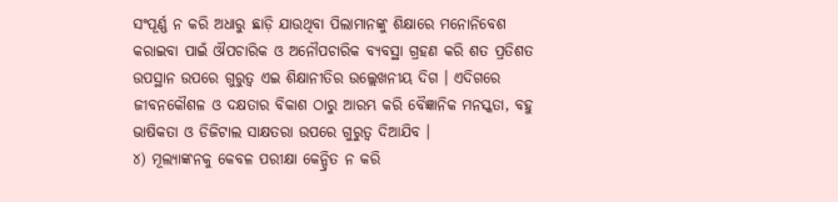ସଂପୂର୍ଣ୍ଣ ନ କରି ଅଧାରୁ ଛାଡ଼ି ଯାଉଥିବା ପିଲାମାନଙ୍କୁ ଶିକ୍ଷାରେ ମନୋନିବେଶ କରାଇବା ପାଇଁ ଔପଚାରିକ ଓ ଅନୌପଚାରିକ ବ୍ୟବସ୍ଥା ଗ୍ରହଣ କରି ଶତ ପ୍ରତିଶତ ଉପସ୍ଥାନ ଉପରେ ଗୁରୁତ୍ୱ ଏଇ ଶିକ୍ଷାନୀତିର ଉଲ୍ଲେଖନୀୟ ଦିଗ । ଏଦିଗରେ ଜୀବନକୌଶଳ ଓ ଦକ୍ଷତାର ବିକାଶ ଠାରୁ ଆରମ୍ଭ କରି ବୈଜ୍ଞାନିକ ମନସ୍କତା, ବହୁ ଭାଷିକତା ଓ ଡିଜିଟାଲ ସାକ୍ଷତରା ଉପରେ ଗୁରୁତ୍ୱ ଦିଆଯିବ ।
୪) ମୂଲ୍ୟାଙ୍କନକୁ କେବଳ ପରୀକ୍ଷା କେନ୍ଦ୍ରିତ ନ କରି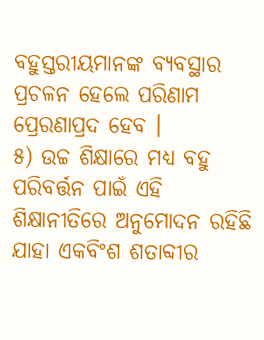ବହୁସ୍ତରୀୟମାନଙ୍କ ବ୍ୟବସ୍ଥାର ପ୍ରଚଳନ ହେଲେ ପରିଣାମ ପ୍ରେରଣାପ୍ରଦ ହେବ ।
୫) ଉଚ୍ଚ ଶିକ୍ଷାରେ ମଧ୍ୟ ବହୁ ପରିବର୍ତ୍ତନ ପାଇଁ ଏହି ଶିକ୍ଷାନୀତିରେ ଅନୁମୋଦନ ରହିଛି ଯାହା ଏକବିଂଶ ଶତାବ୍ଦୀର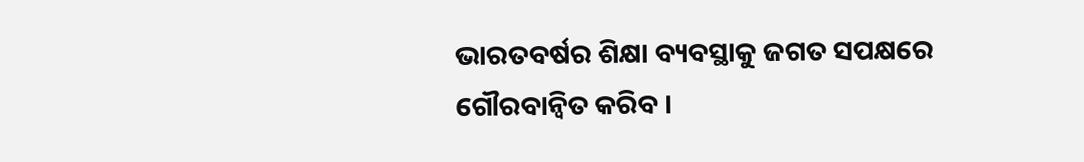ଭାରତବର୍ଷର ଶିକ୍ଷା ବ୍ୟବସ୍ଥାକୁ ଜଗତ ସପକ୍ଷରେ ଗୌରବାନ୍ୱିତ କରିବ ।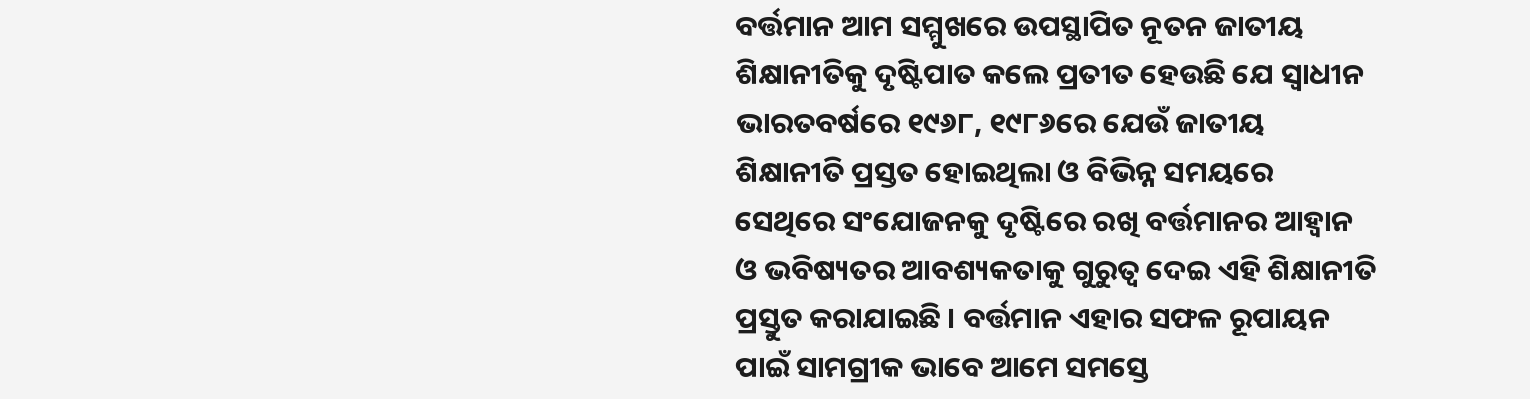ବର୍ତ୍ତମାନ ଆମ ସମ୍ମୁଖରେ ଉପସ୍ଥାପିତ ନୂତନ ଜାତୀୟ ଶିକ୍ଷାନୀତିକୁ ଦୃଷ୍ଟିପାତ କଲେ ପ୍ରତୀତ ହେଉଛି ଯେ ସ୍ୱାଧୀନ ଭାରତବର୍ଷରେ ୧୯୬୮, ୧୯୮୬ରେ ଯେଉଁ ଜାତୀୟ ଶିକ୍ଷାନୀତି ପ୍ରସ୍ତତ ହୋଇଥିଲା ଓ ବିଭିନ୍ନ ସମୟରେ ସେଥିରେ ସଂଯୋଜନକୁ ଦୃଷ୍ଟିରେ ରଖି ବର୍ତ୍ତମାନର ଆହ୍ୱାନ ଓ ଭବିଷ୍ୟତର ଆବଶ୍ୟକତାକୁ ଗୁରୁତ୍ୱ ଦେଇ ଏହି ଶିକ୍ଷାନୀତି ପ୍ରସ୍ତୁତ କରାଯାଇଛି । ବର୍ତ୍ତମାନ ଏହାର ସଫଳ ରୂପାୟନ ପାଇଁ ସାମଗ୍ରୀକ ଭାବେ ଆମେ ସମସ୍ତେ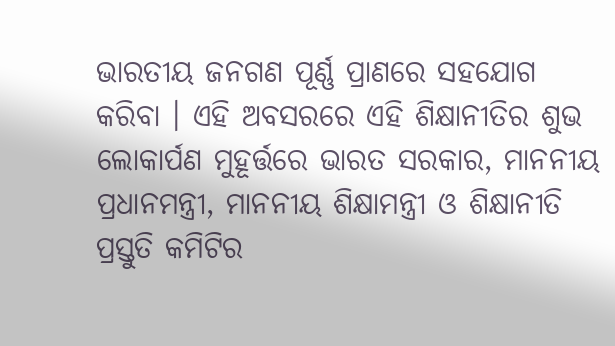ଭାରତୀୟ ଜନଗଣ ପୂର୍ଣ୍ଣ ପ୍ରାଣରେ ସହଯୋଗ କରିବା । ଏହି ଅବସରରେ ଏହି ଶିକ୍ଷାନୀତିର ଶୁଭ ଲୋକାର୍ପଣ ମୁହୂର୍ତ୍ତରେ ଭାରତ ସରକାର, ମାନନୀୟ ପ୍ରଧାନମନ୍ତ୍ରୀ, ମାନନୀୟ ଶିକ୍ଷାମନ୍ତ୍ରୀ ଓ ଶିକ୍ଷାନୀତି ପ୍ରସ୍ତୁତି କମିଟିର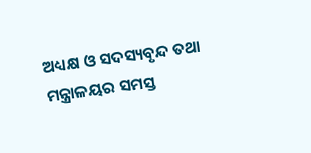ଅଧ୍ୟକ୍ଷ ଓ ସଦସ୍ୟବୃନ୍ଦ ତଥା ମନ୍ତ୍ରାଳୟର ସମସ୍ତ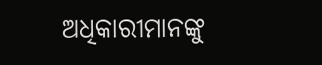ଅଧିକାରୀମାନଙ୍କୁ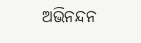ଅଭିନନ୍ଦନ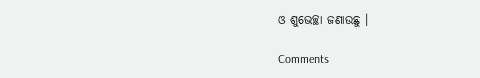ଓ ଶୁଭେଚ୍ଛା ଜଣାଉଛୁ ।

Comments